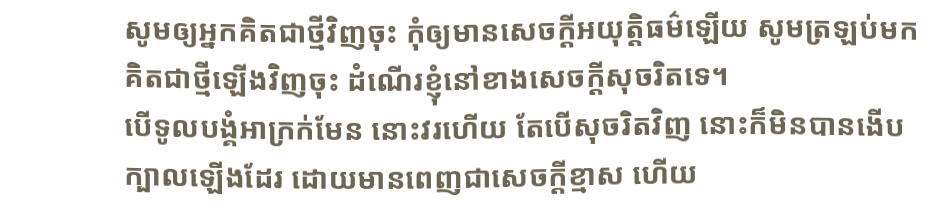សូមឲ្យអ្នកគិតជាថ្មីវិញចុះ កុំឲ្យមានសេចក្ដីអយុត្តិធម៌ឡើយ សូមត្រឡប់មកគិតជាថ្មីឡើងវិញចុះ ដំណើរខ្ញុំនៅខាងសេចក្ដីសុចរិតទេ។
បើទូលបង្គំអាក្រក់មែន នោះវរហើយ តែបើសុចរិតវិញ នោះក៏មិនបានងើបក្បាលឡើងដែរ ដោយមានពេញជាសេចក្ដីខ្មាស ហើយ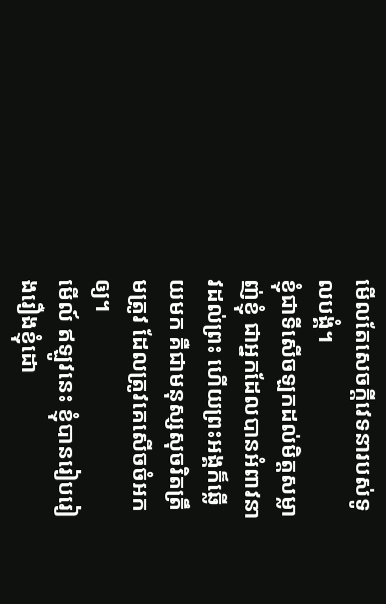មើលតែសេចក្ដីវេទនារបស់ទូលបង្គំ។
ខ្ញុំជាទីសើចឡកដល់មិត្តសម្លាញ់ខ្ញុំ ជាអ្នកដែលបានអំពាវនាវដល់ព្រះ ហើយព្រះអង្គក៏ឆ្លើយមក គឺជាមនុស្សសុចរិតត្រឹមត្រូវ ដែលត្រូវគេសើចចំអកឲ្យ។
មើល៍ ឥឡូវនេះ ខ្ញុំបានរៀបរៀងរឿងខ្ញុំដោ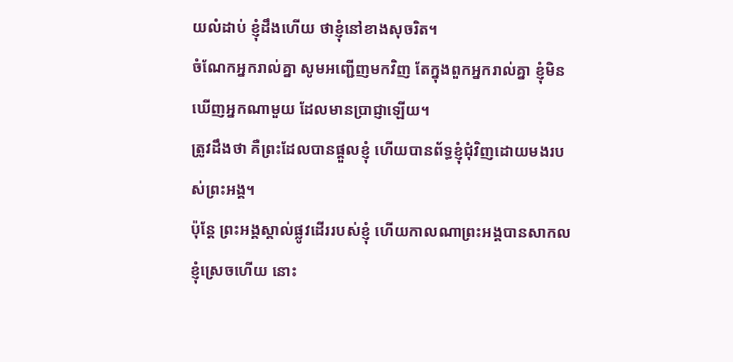យលំដាប់ ខ្ញុំដឹងហើយ ថាខ្ញុំនៅខាងសុចរិត។
ចំណែកអ្នករាល់គ្នា សូមអញ្ជើញមកវិញ តែក្នុងពួកអ្នករាល់គ្នា ខ្ញុំមិនឃើញអ្នកណាមួយ ដែលមានប្រាជ្ញាឡើយ។
ត្រូវដឹងថា គឺព្រះដែលបានផ្តួលខ្ញុំ ហើយបានព័ទ្ធខ្ញុំជុំវិញដោយមងរបស់ព្រះអង្គ។
ប៉ុន្តែ ព្រះអង្គស្គាល់ផ្លូវដើររបស់ខ្ញុំ ហើយកាលណាព្រះអង្គបានសាកលខ្ញុំស្រេចហើយ នោះ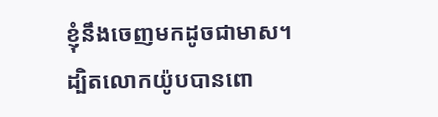ខ្ញុំនឹងចេញមកដូចជាមាស។
ដ្បិតលោកយ៉ូបបានពោ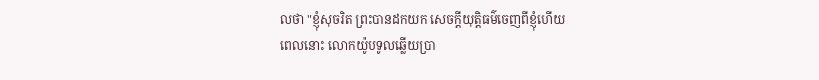លថា "ខ្ញុំសុចរិត ព្រះបានដកយក សេចក្ដីយុត្តិធម៌ចេញពីខ្ញុំហើយ
ពេលនោះ លោកយ៉ូបទូលឆ្លើយប្រា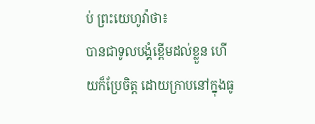ប់ ព្រះយេហូវ៉ាថា៖
បានជាទូលបង្គំខ្ពើមដល់ខ្លួន ហើយក៏ប្រែចិត្ត ដោយក្រាបនៅក្នុងធូ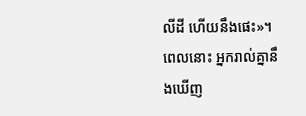លីដី ហើយនឹងផេះ»។
ពេលនោះ អ្នករាល់គ្នានឹងឃើញ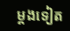ម្ដងទៀត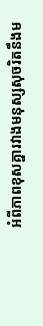អំពីភាពខុសគ្នារវាងមនុស្សសុចរិតនឹងម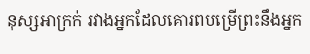នុស្សអាក្រក់ រវាងអ្នកដែលគោរពបម្រើព្រះនឹងអ្នក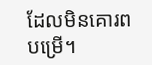ដែលមិនគោរពបម្រើ។